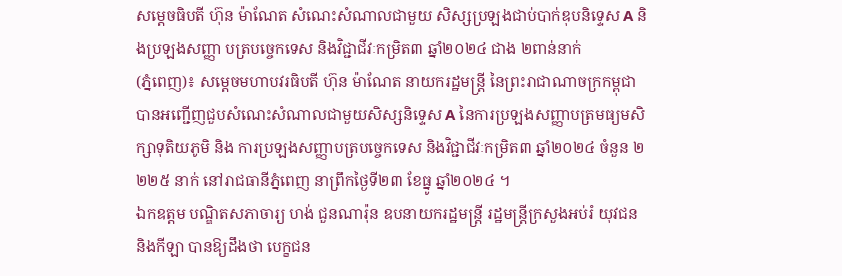សម្ដេចធិបតី ហ៊ុន ម៉ាណែត សំណេះសំណាលជាមួយ សិស្សប្រឡងជាប់បាក់ឌុបនិទ្ទេស A និងប្រឡងសញ្ញា បត្របច្ចេកទេស និងវិជ្ជាជីវៈកម្រិត៣ ឆ្នាំ២០២៤ ជាង ២ពាន់នាក់
(ភ្នំពេញ)៖ សម្ដេចមហាបវរធិបតី ហ៊ុន ម៉ាណែត នាយករដ្ឋមន្ត្រី នៃព្រះរាជាណាចក្រកម្ពុជា បានអញ្ជើញជួបសំណេះសំណាលជាមួយសិស្សនិទ្ទេស A នៃការប្រឡងសញ្ញាបត្រមធ្យមសិក្សាទុតិយភូមិ និង ការប្រឡងសញ្ញាបត្របច្ចេកទេស និងវិជ្ជាជីវៈកម្រិត៣ ឆ្នាំ២០២៤ ចំនួន ២ ២២៥ នាក់ នៅរាជធានីភ្នំពេញ នាព្រឹកថ្ងៃទី២៣ ខែធ្នូ ឆ្នាំ២០២៤ ។
ឯកឧត្តម បណ្ឌិតសភាចារ្យ ហង់ ជួនណារ៉ុន ឧបនាយករដ្ឋមន្ត្រី រដ្ឋមន្ត្រីក្រសួងអប់រំ យុវជន និងកីឡា បានឱ្យដឹងថា បេក្ខជន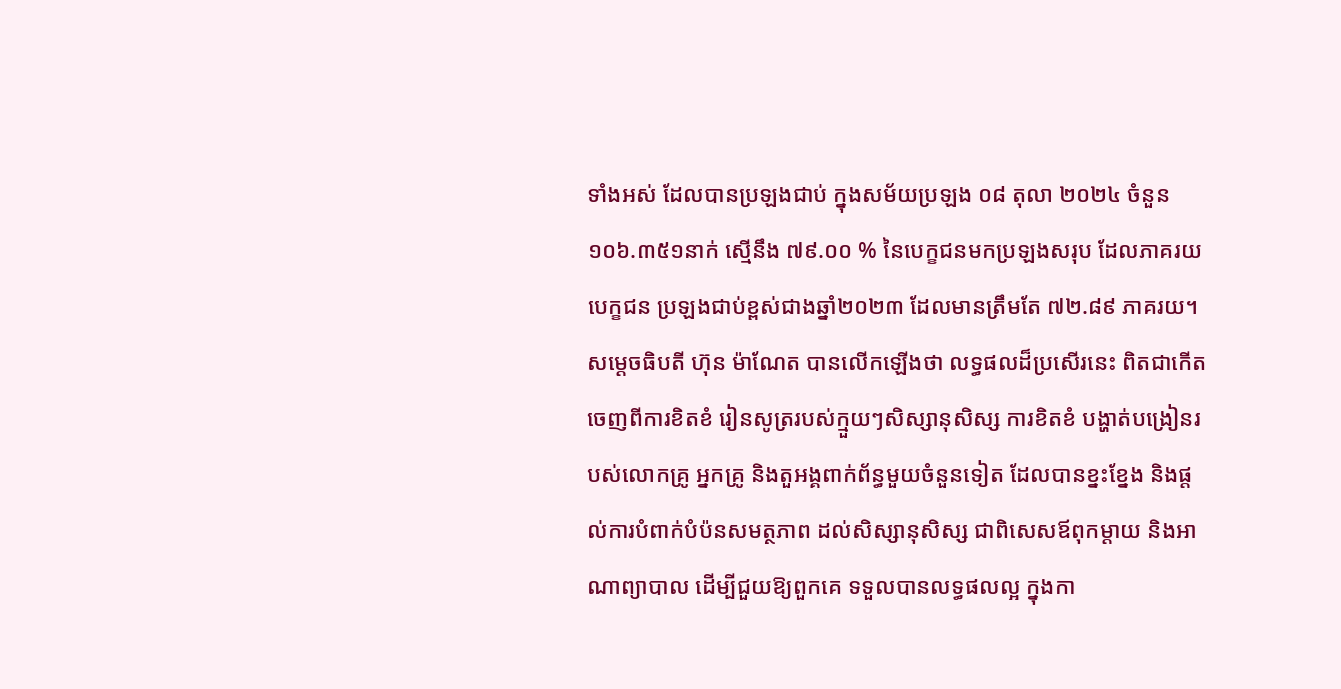ទាំងអស់ ដែលបានប្រឡងជាប់ ក្នុងសម័យប្រឡង ០៨ តុលា ២០២៤ ចំនួន ១០៦.៣៥១នាក់ ស្មើនឹង ៧៩.០០ % នៃបេក្ខជនមកប្រឡងសរុប ដែលភាគរយបេក្ខជន ប្រឡងជាប់ខ្ពស់ជាងឆ្នាំ២០២៣ ដែលមានត្រឹមតែ ៧២.៨៩ ភាគរយ។
សម្ដេចធិបតី ហ៊ុន ម៉ាណែត បានលើកឡើងថា លទ្ធផលដ៏ប្រសើរនេះ ពិតជាកើតចេញពីការខិតខំ រៀនសូត្ររបស់ក្មួយៗសិស្សានុសិស្ស ការខិតខំ បង្ហាត់បង្រៀនរបស់លោកគ្រូ អ្នកគ្រូ និងតួអង្គពាក់ព័ន្ធមួយចំនួនទៀត ដែលបានខ្នះខ្នែង និងផ្តល់ការបំពាក់បំប៉នសមត្ថភាព ដល់សិស្សានុសិស្ស ជាពិសេសឪពុកម្តាយ និងអាណាព្យាបាល ដើម្បីជួយឱ្យពួកគេ ទទួលបានលទ្ធផលល្អ ក្នុងកា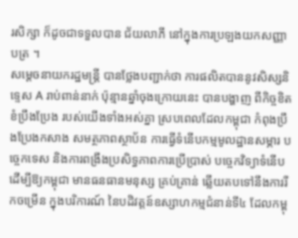រសិក្សា ក៏ដូចជាទទួលបាន ជ័យលាភី នៅក្នុងការប្រឡងយកសញ្ញាបត្រ ។
សម្ដេចនាយករដ្ឋមន្ត្រី បានថ្លែងបញ្ជាក់ថា ការផលិតបាននូវសិស្សនិទ្ទេស A រាប់ពាន់នាក់ ប៉ុន្មានឆ្នាំចុងក្រោយនេះ បានបង្ហាញ ពីកិច្ចខិតខំប្រឹងប្រែង របស់យើងទាំងអស់គ្នា ស្របពេលដែលកម្ពុជា កំពុងប្រឹងប្រែងកសាង សមត្ថភាពស្ថាប័ន ការធ្វើទំនើបកម្មមូលដ្ឋានសម្ភារ បច្ចេកទេស និងការពង្រឹងប្រសិទ្ធភាពការប្រើប្រាស់ បច្ចេកវិទ្យាទំនើប ដើម្បីឱ្យកម្ពុជា មានធនធានមនុស្ស គ្រប់គ្រាន់ ឆ្លើយតបទៅនឹងការរីកចម្រើន ក្នុងបរិការណ៍ នៃបដិវត្តន៍ឧស្សាហកម្មជំនាន់ទី៤ ដែលកម្ពុ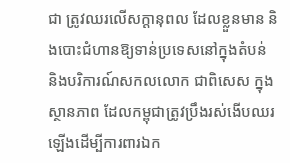ជា ត្រូវឈរលើសក្តានុពល ដែលខ្លួនមាន និងបោះជំហានឱ្យទាន់ប្រទេសនៅក្នុងតំបន់ និងបរិការណ៍សកលលោក ជាពិសេស ក្នុងស្ថានភាព ដែលកម្ពុជាត្រូវប្រឹងរស់ងើបឈរឡើងដើម្បីការពារឯក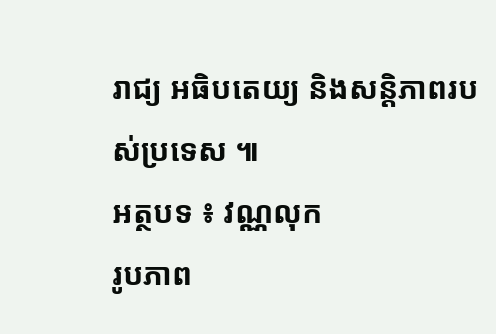រាជ្យ អធិបតេយ្យ និងសន្តិភាពរបស់ប្រទេស ៕
អត្ថបទ ៖ វណ្ណលុក
រូបភាព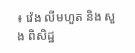៖ វ៉េង លីមហួត និង សួង ពិសិដ្ឋ